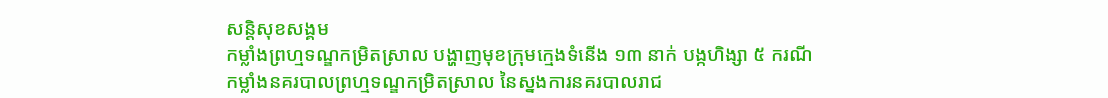សន្តិសុខសង្គម
កម្លាំងព្រហ្មទណ្ឌកម្រិតស្រាល បង្ហាញមុខក្រុមក្មេងទំនើង ១៣ នាក់ បង្កហិង្សា ៥ ករណី
កម្លាំងនគរបាលព្រហ្មទណ្ឌកម្រិតស្រាល នៃស្នងការនគរបាលរាជ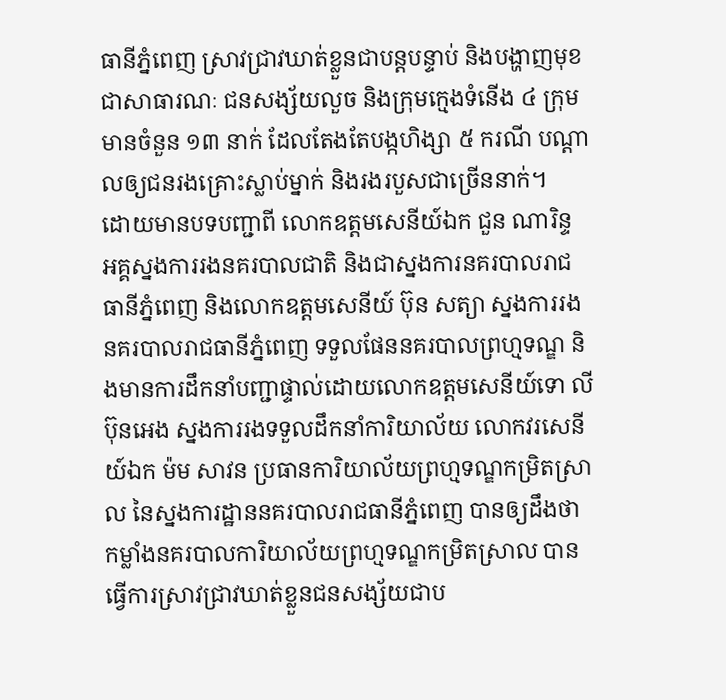ធានីភ្នំពេញ ស្រាវជ្រាវឃាត់ខ្លួនជាបន្តបន្ទាប់ និងបង្ហាញមុខជាសាធារណៈ ជនសង្ស័យលួច និងក្រុមក្មេងទំនើង ៤ ក្រុម មានចំនួន ១៣ នាក់ ដែលតែងតែបង្កហិង្សា ៥ ករណី បណ្ដាលឲ្យជនរងគ្រោះស្លាប់ម្នាក់ និងរងរបួសជាច្រើននាក់។
ដោយមានបទបញ្ជាពី លោកឧត្ដមសេនីយ៍ឯក ជួន ណារិន្ទ អគ្គស្នងការរងនគរបាលជាតិ និងជាស្នងការនគរបាលរាជធានីភ្នំពេញ និងលោកឧត្ដមសេនីយ៍ ប៊ុន សត្យា ស្នងការរងនគរបាលរាជធានីភ្នំពេញ ទទួលផែននគរបាលព្រហ្មទណ្ឌ និងមានការដឹកនាំបញ្ជាផ្ទាល់ដោយលោកឧត្ដមសេនីយ៍ទោ លី ប៊ុនអេង ស្នងការរងទទួលដឹកនាំការិយាល័យ លោកវរសេនីយ៍ឯក ម៉ម សាវន ប្រធានការិយាល័យព្រហ្មទណ្ឌកម្រិតស្រាល នៃស្នងការដ្ឋាននគរបាលរាជធានីភ្នំពេញ បានឲ្យដឹងថា កម្លាំងនគរបាលការិយាល័យព្រហ្មទណ្ឌកម្រិតស្រាល បានធ្វើការស្រាវជ្រាវឃាត់ខ្លួនជនសង្ស័យជាប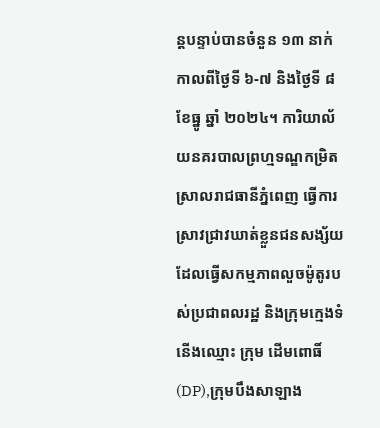ន្តបន្ទាប់បានចំនួន ១៣ នាក់ កាលពីថ្ងៃទី ៦-៧ និងថ្ងៃទី ៨ ខែធ្នូ ឆ្នាំ ២០២៤។ ការិយាល័យនគរបាលព្រហ្មទណ្ឌកម្រិតស្រាលរាជធានីភ្នំពេញ ធ្វើការស្រាវជ្រាវឃាត់ខ្លួនជនសង្ស័យដែលធ្វើសកម្មភាពលួចម៉ូតូរបស់ប្រជាពលរដ្ឋ និងក្រុមក្មេងទំនើងឈ្មោះ ក្រុម ដើមពោធិ៍(DP),ក្រុមបឹងសាឡាង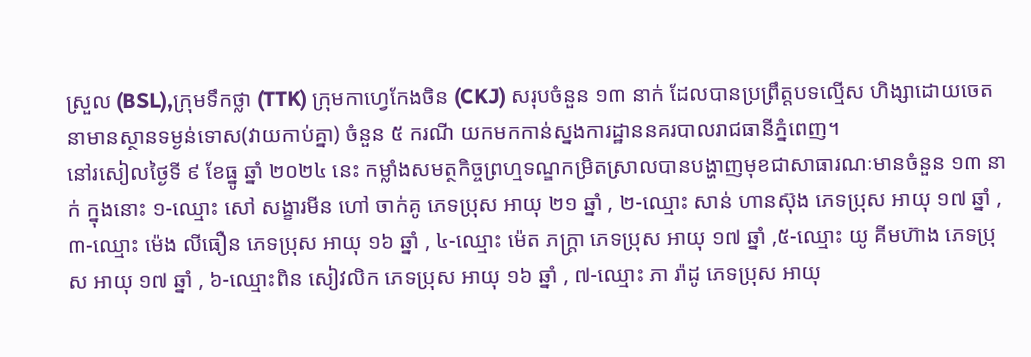ស្រួល (BSL),ក្រុមទឹកថ្លា (TTK) ក្រុមកាហ្វេកែងចិន (CKJ) សរុបចំនួន ១៣ នាក់ ដែលបានប្រព្រឹត្តបទល្មើស ហិង្សាដោយចេតនាមានស្ថានទម្ងន់ទោស(វាយកាប់គ្នា) ចំនួន ៥ ករណី យកមកកាន់ស្នងការដ្ឋាននគរបាលរាជធានីភ្នំពេញ។
នៅរសៀលថ្ងៃទី ៩ ខែធ្នូ ឆ្នាំ ២០២៤ នេះ កម្លាំងសមត្ថកិច្ចព្រហ្មទណ្ឌកម្រិតស្រាលបានបង្ហាញមុខជាសាធារណៈមានចំនួន ១៣ នាក់ ក្នុងនោះ ១-ឈ្មោះ សៅ សង្ខារមីន ហៅ ចាក់គូ ភេទប្រុស អាយុ ២១ ឆ្នាំ , ២-ឈ្មោះ សាន់ ហានស៊ុង ភេទប្រុស អាយុ ១៧ ឆ្នាំ , ៣-ឈ្មោះ ម៉េង លីធឿន ភេទប្រុស អាយុ ១៦ ឆ្នាំ , ៤-ឈ្មោះ ម៉េត ភក្ត្រា ភេទប្រុស អាយុ ១៧ ឆ្នាំ ,៥-ឈ្មោះ យូ គីមហ៊ាង ភេទប្រុស អាយុ ១៧ ឆ្នាំ , ៦-ឈ្មោះពិន សៀវលិក ភេទប្រុស អាយុ ១៦ ឆ្នាំ , ៧-ឈ្មោះ ភា រ៉ាដូ ភេទប្រុស អាយុ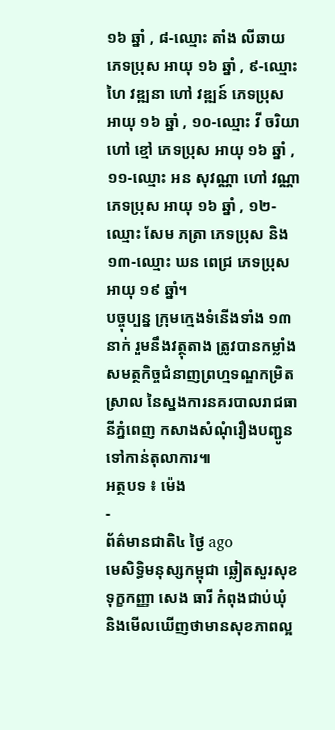១៦ ឆ្នាំ , ៨-ឈ្មោះ តាំង លីឆាយ ភេទប្រុស អាយុ ១៦ ឆ្នាំ , ៩-ឈ្មោះ ហៃ វឌ្ឍនា ហៅ វឌ្ឍន៍ ភេទប្រុស អាយុ ១៦ ឆ្នាំ , ១០-ឈ្មោះ វី ចរិយា ហៅ ខ្មៅ ភេទប្រុស អាយុ ១៦ ឆ្នាំ , ១១-ឈ្មោះ អន សុវណ្ណា ហៅ វណ្ណា ភេទប្រុស អាយុ ១៦ ឆ្នាំ , ១២-ឈ្មោះ សែម ភត្រា ភេទប្រុស និង ១៣-ឈ្មោះ ឃន ពេជ្រ ភេទប្រុស អាយុ ១៩ ឆ្នាំ។
បច្ចុប្បន្ន ក្រុមក្មេងទំនើងទាំង ១៣ នាក់ រួមនឹងវត្ថុតាង ត្រូវបានកម្លាំងសមត្ថកិច្ចជំនាញព្រហ្មទណ្ឌកម្រិតស្រាល នៃស្នងការនគរបាលរាជធានីភ្នំពេញ កសាងសំណុំរឿងបញ្ជូនទៅកាន់តុលាការ៕
អត្ថបទ ៖ ម៉េង
-
ព័ត៌មានជាតិ៤ ថ្ងៃ ago
មេសិទ្ធិមនុស្សកម្ពុជា ឆ្លៀតសួរសុខទុក្ខកញ្ញា សេង ធារី កំពុងជាប់ឃុំ និងមើលឃើញថាមានសុខភាពល្អ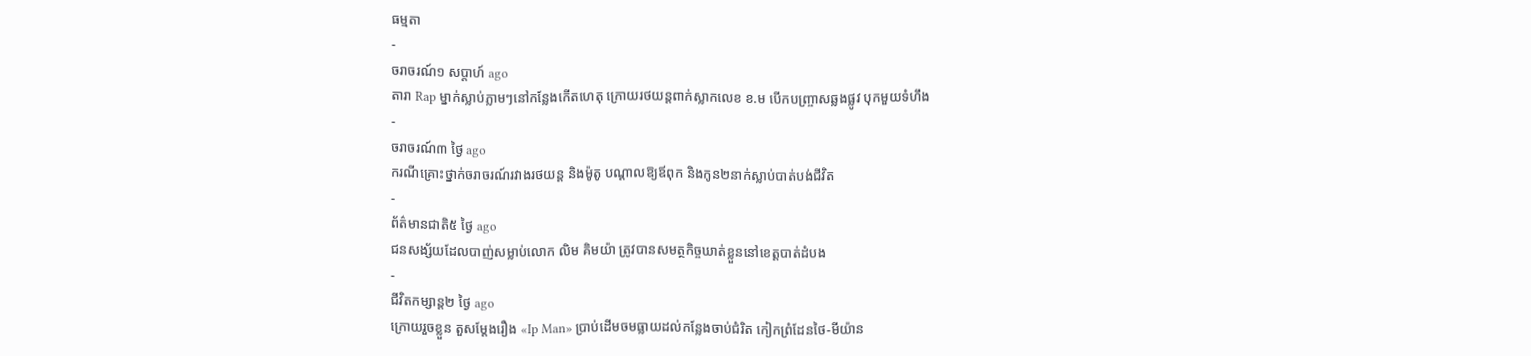ធម្មតា
-
ចរាចរណ៍១ សប្តាហ៍ ago
តារា Rap ម្នាក់ស្លាប់ភ្លាមៗនៅកន្លែងកើតហេតុ ក្រោយរថយន្ដពាក់ស្លាកលេខ ខ.ម បើកបញ្ច្រាសឆ្លងផ្លូវ បុកមួយទំហឹង
-
ចរាចរណ៍៣ ថ្ងៃ ago
ករណីគ្រោះថ្នាក់ចរាចរណ៍រវាងរថយន្ត និងម៉ូតូ បណ្ដាលឱ្យឪពុក និងកូន២នាក់ស្លាប់បាត់បង់ជីវិត
-
ព័ត៌មានជាតិ៥ ថ្ងៃ ago
ជនសង្ស័យដែលបាញ់សម្លាប់លោក លិម គិមយ៉ា ត្រូវបានសមត្ថកិច្ចឃាត់ខ្លួននៅខេត្តបាត់ដំបង
-
ជីវិតកម្សាន្ដ២ ថ្ងៃ ago
ក្រោយរួចខ្លួន តួសម្ដែងរឿង «Ip Man» ប្រាប់ដើមចមធ្លាយដល់កន្លែងចាប់ជំរិត កៀកព្រំដែនថៃ-មីយ៉ាន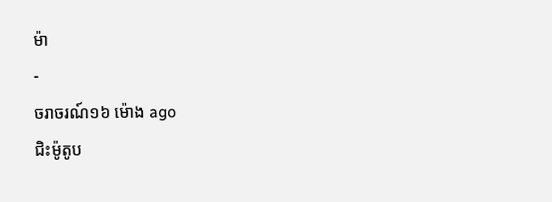ម៉ា
-
ចរាចរណ៍១៦ ម៉ោង ago
ជិះម៉ូតូប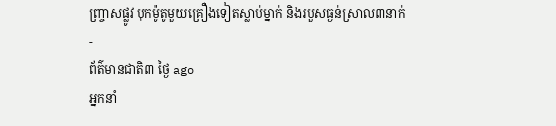ញ្ច្រាសផ្លូវ បុកម៉ូតូមួយគ្រឿងទៀតស្លាប់ម្នាក់ និងរបួសធ្ងន់ស្រាល៣នាក់
-
ព័ត៌មានជាតិ៣ ថ្ងៃ ago
អ្នកនាំ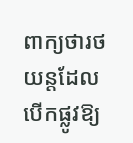ពាក្យថារថយន្តដែលបើកផ្លូវឱ្យ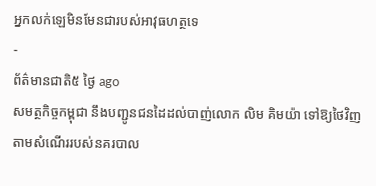អ្នកលក់ឡេមិនមែនជារបស់អាវុធហត្ថទេ
-
ព័ត៌មានជាតិ៥ ថ្ងៃ ago
សមត្ថកិច្ចកម្ពុជា នឹងបញ្ជូនជនដៃដល់បាញ់លោក លិម គិមយ៉ា ទៅឱ្យថៃវិញ តាមសំណើររបស់នគរបាល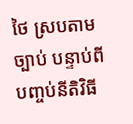ថៃ ស្របតាមច្បាប់ បន្ទាប់ពីបញ្ចប់នីតិវិធី